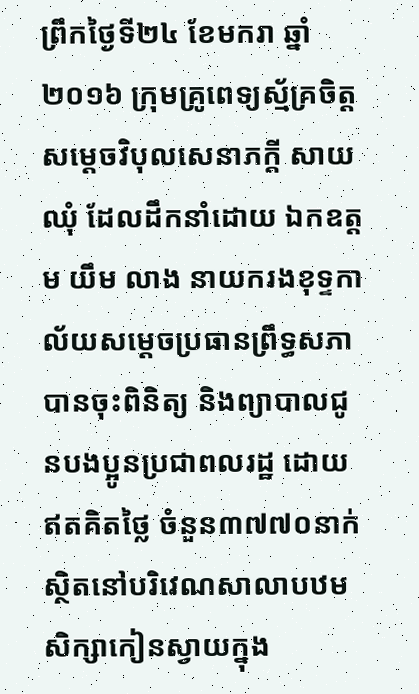ព្រឹកថ្ងៃទី២៤ ខែមករា ឆ្នាំ២០១៦ ក្រុមគ្រូពេទ្យស្ម័គ្រចិត្ត សម្តេចវិបុលសេនាភក្តី សាយ ឈុំ ដែលដឹកនាំដោយ ឯកឧត្តម យឹម លាង នាយករងខុទ្ទកាល័យសម្តេចប្រធានព្រឹទ្ធសភា បានចុះពិនិត្យ និងព្យាបាលជូនបងប្អូនប្រជាពលរដ្ឋ ដោយឥតគិតថ្លៃ ចំនួន៣៧៧០នាក់ ស្ថិតនៅបរិវេណសាលាបឋមសិក្សាកៀនស្វាយក្នុង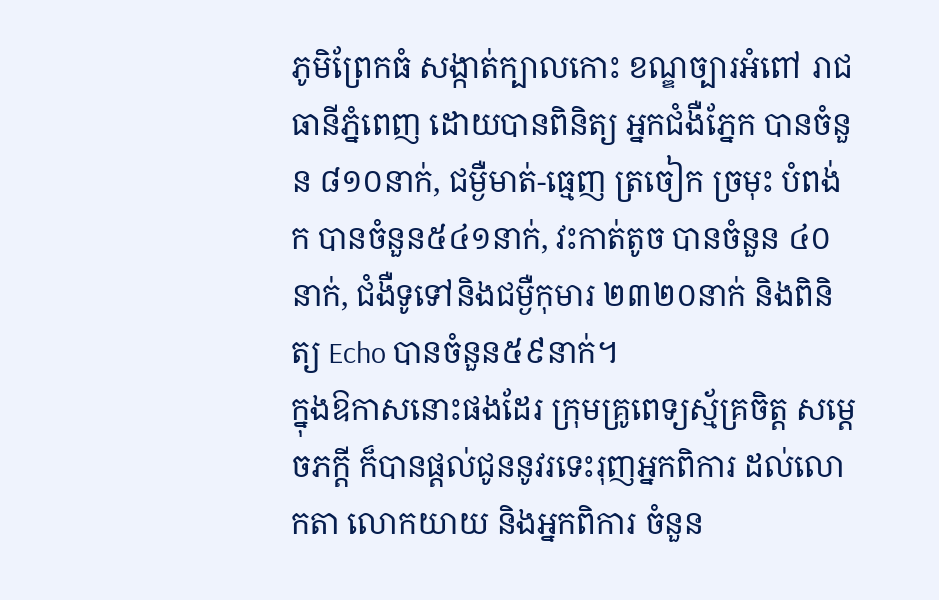ភូមិព្រែកធំ សង្កាត់ក្បាលកោះ ខណ្ឌច្បារអំពៅ រាជធានីភ្នំពេញ ដោយបានពិនិត្យ អ្នកជំងឺភ្នែក បានចំនួន ៨១០នាក់, ជម្ងឺមាត់-ធ្មេញ ត្រចៀក ច្រមុះ បំពង់ក បានចំនួន៥៤១នាក់, វះកាត់តូច បានចំនួន ៤០នាក់, ជំងឺទូទៅនិងជម្ងឺកុមារ ២៣២០នាក់ និងពិនិត្យ Echo បានចំនួន៥៩នាក់។
ក្នុងឱកាសនោះផងដែរ ក្រុមគ្រូពេទ្យស្ម័គ្រចិត្ត សម្តេចភក្តី ក៏បានផ្តល់ជូននូវរទេះរុញអ្នកពិការ ដល់លោកតា លោកយាយ និងអ្នកពិការ ចំនួន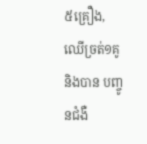៥គ្រឿង, ឈើច្រត់១គូ និងបាន បញ្ចូនជំងឺ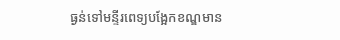ធ្ងន់ទៅមន្ទីរពេទ្យបង្អែកខណ្ឌមាន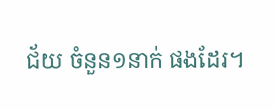ជ័យ ចំនួន១នាក់ ផងដែរ។